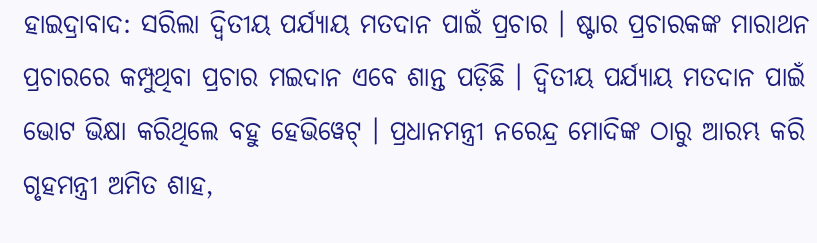ହାଇଦ୍ରାବାଦ: ସରିଲା ଦ୍ବିତୀୟ ପର୍ଯ୍ୟାୟ ମତଦାନ ପାଇଁ ପ୍ରଚାର । ଷ୍ଟାର ପ୍ରଚାରକଙ୍କ ମାରାଥନ ପ୍ରଚାରରେ କମ୍ପୁଥିବା ପ୍ରଚାର ମଇଦାନ ଏବେ ଶାନ୍ତ ପଡ଼ିଛି । ଦ୍ବିତୀୟ ପର୍ଯ୍ୟାୟ ମତଦାନ ପାଇଁ ଭୋଟ ଭିକ୍ଷା କରିଥିଲେ ବହୁ ହେଭିୱେଟ୍ । ପ୍ରଧାନମନ୍ତ୍ରୀ ନରେନ୍ଦ୍ର ମୋଦିଙ୍କ ଠାରୁ ଆରମ୍ଭ କରି ଗୃହମନ୍ତ୍ରୀ ଅମିତ ଶାହ,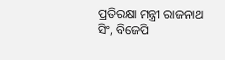ପ୍ରତିରକ୍ଷା ମନ୍ତ୍ରୀ ରାଜନାଥ ସିଂ, ବିଜେପି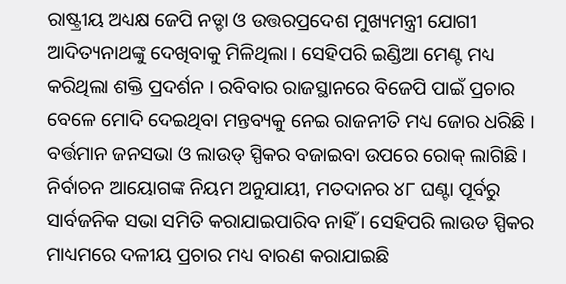ରାଷ୍ଟ୍ରୀୟ ଅଧ୍ୟକ୍ଷ ଜେପି ନଡ୍ଡା ଓ ଉତ୍ତରପ୍ରଦେଶ ମୁଖ୍ୟମନ୍ତ୍ରୀ ଯୋଗୀ ଆଦିତ୍ୟନାଥଙ୍କୁ ଦେଖିବାକୁ ମିଳିଥିଲା । ସେହିପରି ଇଣ୍ଡିଆ ମେଣ୍ଟ ମଧ୍ୟ କରିଥିଲା ଶକ୍ତି ପ୍ରଦର୍ଶନ । ରବିବାର ରାଜସ୍ଥାନରେ ବିଜେପି ପାଇଁ ପ୍ରଚାର ବେଳେ ମୋଦି ଦେଇଥିବା ମନ୍ତବ୍ୟକୁ ନେଇ ରାଜନୀତି ମଧ୍ୟ ଜୋର ଧରିଛି ।
ବର୍ତ୍ତମାନ ଜନସଭା ଓ ଲାଉଡ୍ ସ୍ପିକର ବଜାଇବା ଉପରେ ରୋକ୍ ଲାଗିଛି । ନିର୍ବାଚନ ଆୟୋଗଙ୍କ ନିୟମ ଅନୁଯାୟୀ, ମତଦାନର ୪୮ ଘଣ୍ଟା ପୂର୍ବରୁ ସାର୍ବଜନିକ ସଭା ସମିତି କରାଯାଇପାରିବ ନାହିଁ । ସେହିପରି ଲାଉଡ ସ୍ପିକର ମାଧ୍ୟମରେ ଦଳୀୟ ପ୍ରଚାର ମଧ୍ୟ ବାରଣ କରାଯାଇଛି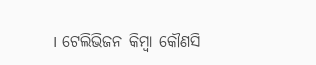। ଟେଲିଭିଜନ କିମ୍ବା କୌଣସି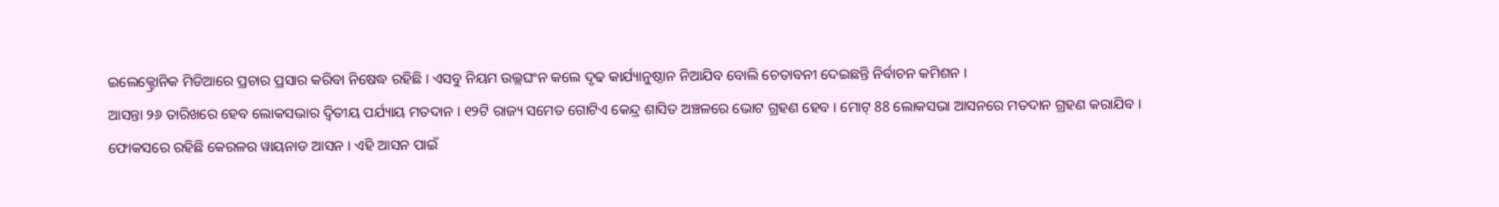ଇଲେକ୍ଟ୍ରୋନିକ ମିଡିଆରେ ପ୍ରଚାର ପ୍ରସାର କରିବା ନିଷେଦ୍ଧ ରହିଛି । ଏସବୁ ନିୟମ ଉଲ୍ଲଘଂନ କଲେ ଦୃଢ କାର୍ଯ୍ୟାନୁଷ୍ଠାନ ନିଆଯିବ ବୋଲି ଚେତାବନୀ ଦେଇଛନ୍ତି ନିର୍ବାଚନ କମିଶନ ।
ଆସନ୍ତା ୨୬ ତାରିଖରେ ହେବ ଲୋକସଭାର ଦ୍ବିତୀୟ ପର୍ଯ୍ୟାୟ ମତଦାନ । ୧୨ଟି ରାଜ୍ୟ ସମେତ ଗୋଟିଏ କେନ୍ଦ୍ର ଶାସିତ ଅଞ୍ଚଳରେ ଭୋଟ ଗ୍ରହଣ ହେବ । ମୋଟ୍ 88 ଲୋକସଭା ଆସନରେ ମତଦାନ ଗ୍ରହଣ କରାଯିବ । ଫୋକସରେ ରହିଛି କେରଳର ୱାୟନାଡ ଆସନ । ଏହି ଆସନ ପାଇଁ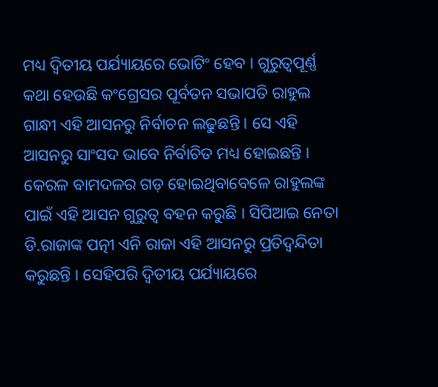ମଧ୍ୟ ଦ୍ବିତୀୟ ପର୍ଯ୍ୟାୟରେ ଭୋଟିଂ ହେବ । ଗୁରୁତ୍ବପୂର୍ଣ୍ଣ କଥା ହେଉଛି କଂଗ୍ରେସର ପୂର୍ବତନ ସଭାପତି ରାହୁଲ ଗାନ୍ଧୀ ଏହି ଆସନରୁ ନିର୍ବାଚନ ଲଢୁଛନ୍ତି । ସେ ଏହି ଆସନରୁ ସାଂସଦ ଭାବେ ନିର୍ବାଚିତ ମଧ୍ୟ ହୋଇଛନ୍ତି ।
କେରଳ ବାମଦଳର ଗଡ଼ ହୋଇଥିବାବେଳେ ରାହୁଲଙ୍କ ପାଇଁ ଏହି ଆସନ ଗୁରୁତ୍ବ ବହନ କରୁଛି । ସିପିଆଇ ନେତା ଡି.ରାଜାଙ୍କ ପତ୍ନୀ ଏନି ରାଜା ଏହି ଆସନରୁ ପ୍ରତିଦ୍ବନ୍ଦିତା କରୁଛନ୍ତି । ସେହିପରି ଦ୍ବିତୀୟ ପର୍ଯ୍ୟାୟରେ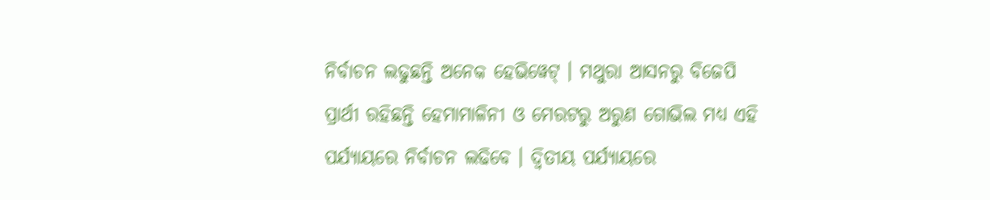ନିର୍ବାଚନ ଲଢୁଛନ୍ତି ଅନେକ ହେଭିୱେଟ୍ । ମଥୁରା ଆସନରୁ ବିଜେପି ପ୍ରାର୍ଥୀ ରହିଛନ୍ତି ହେମାମାଳିନୀ ଓ ମେରଟରୁ ଅରୁଣ ଗୋଭିଲ ମଧ୍ୟ ଏହି ପର୍ଯ୍ୟାୟରେ ନିର୍ବାଚନ ଲଢିବେ । ଦ୍ବିତୀୟ ପର୍ଯ୍ୟାୟରେ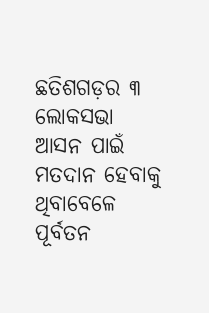ଛତିଶଗଡ଼ର ୩ ଲୋକସଭା ଆସନ ପାଇଁ ମତଦାନ ହେବାକୁ ଥିବାବେଳେ ପୂର୍ବତନ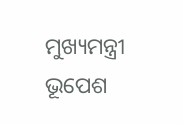ମୁଖ୍ୟମନ୍ତ୍ରୀ ଭୂପେଶ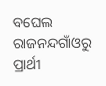ବଘେଲ ରାଜନନ୍ଦଗାଁଓରୁ ପ୍ରାର୍ଥୀ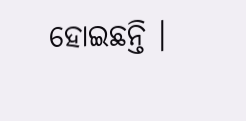ହୋଇଛନ୍ତି ।